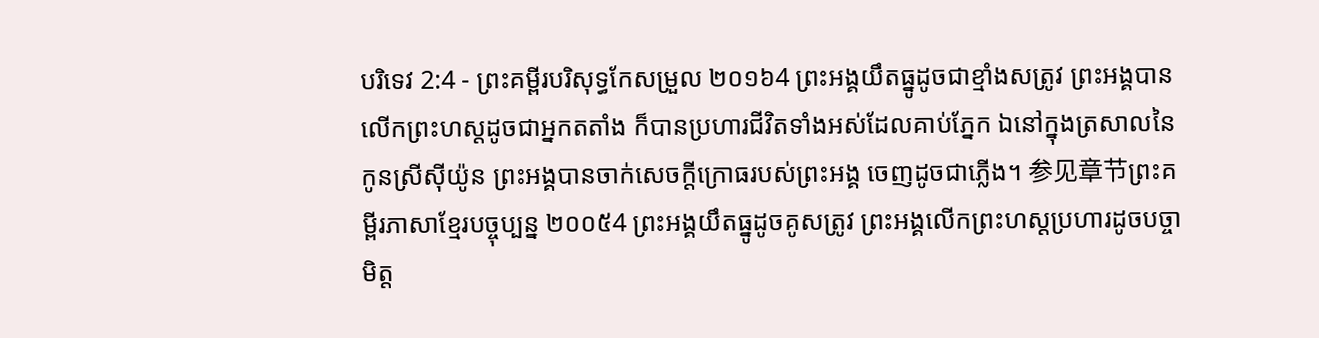បរិទេវ 2:4 - ព្រះគម្ពីរបរិសុទ្ធកែសម្រួល ២០១៦4 ព្រះអង្គយឹតធ្នូដូចជាខ្មាំងសត្រូវ ព្រះអង្គបានលើកព្រះហស្តដូចជាអ្នកតតាំង ក៏បានប្រហារជីវិតទាំងអស់ដែលគាប់ភ្នែក ឯនៅក្នុងត្រសាលនៃកូនស្រីស៊ីយ៉ូន ព្រះអង្គបានចាក់សេចក្ដីក្រោធរបស់ព្រះអង្គ ចេញដូចជាភ្លើង។ 参见章节ព្រះគម្ពីរភាសាខ្មែរបច្ចុប្បន្ន ២០០៥4 ព្រះអង្គយឹតធ្នូដូចគូសត្រូវ ព្រះអង្គលើកព្រះហស្ដប្រហារដូចបច្ចាមិត្ត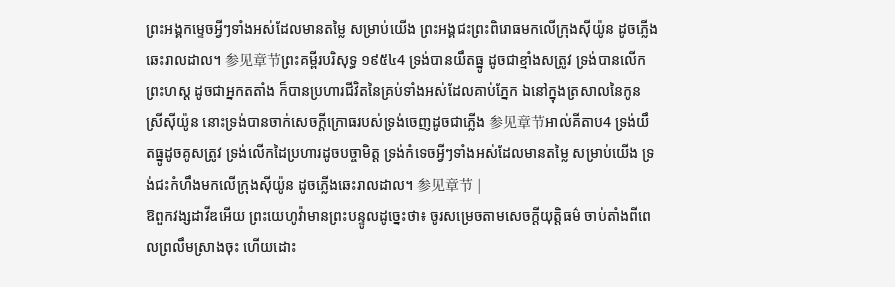ព្រះអង្គកម្ទេចអ្វីៗទាំងអស់ដែលមានតម្លៃ សម្រាប់យើង ព្រះអង្គជះព្រះពិរោធមកលើក្រុងស៊ីយ៉ូន ដូចភ្លើងឆេះរាលដាល។ 参见章节ព្រះគម្ពីរបរិសុទ្ធ ១៩៥៤4 ទ្រង់បានយឹតធ្នូ ដូចជាខ្មាំងសត្រូវ ទ្រង់បានលើកព្រះហស្ត ដូចជាអ្នកតតាំង ក៏បានប្រហារជីវិតនៃគ្រប់ទាំងអស់ដែលគាប់ភ្នែក ឯនៅក្នុងត្រសាលនៃកូនស្រីស៊ីយ៉ូន នោះទ្រង់បានចាក់សេចក្ដីក្រោធរបស់ទ្រង់ចេញដូចជាភ្លើង 参见章节អាល់គីតាប4 ទ្រង់យឹតធ្នូដូចគូសត្រូវ ទ្រង់លើកដៃប្រហារដូចបច្ចាមិត្ត ទ្រង់កំទេចអ្វីៗទាំងអស់ដែលមានតម្លៃ សម្រាប់យើង ទ្រង់ជះកំហឹងមកលើក្រុងស៊ីយ៉ូន ដូចភ្លើងឆេះរាលដាល។ 参见章节 |
ឱពួកវង្សដាវីឌអើយ ព្រះយេហូវ៉ាមានព្រះបន្ទូលដូច្នេះថា៖ ចូរសម្រេចតាមសេចក្ដីយុត្តិធម៌ ចាប់តាំងពីពេលព្រលឹមស្រាងចុះ ហើយដោះ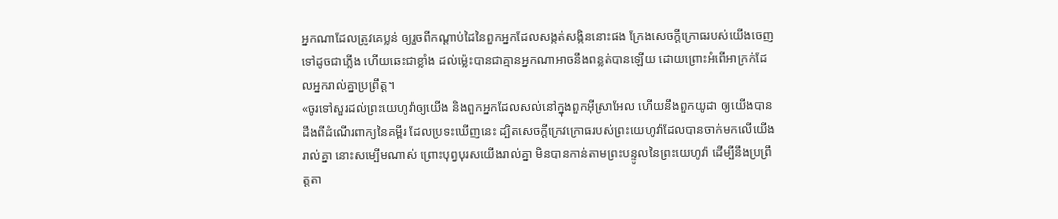អ្នកណាដែលត្រូវគេប្លន់ ឲ្យរួចពីកណ្ដាប់ដៃនៃពួកអ្នកដែលសង្កត់សង្កិននោះផង ក្រែងសេចក្ដីក្រោធរបស់យើងចេញទៅដូចជាភ្លើង ហើយឆេះជាខ្លាំង ដល់ម៉្លេះបានជាគ្មានអ្នកណាអាចនឹងពន្លត់បានឡើយ ដោយព្រោះអំពើអាក្រក់ដែលអ្នករាល់គ្នាប្រព្រឹត្ត។
«ចូរទៅសួរដល់ព្រះយេហូវ៉ាឲ្យយើង និងពួកអ្នកដែលសល់នៅក្នុងពួកអ៊ីស្រាអែល ហើយនឹងពួកយូដា ឲ្យយើងបានដឹងពីដំណើរពាក្យនៃគម្ពីរ ដែលប្រទះឃើញនេះ ដ្បិតសេចក្ដីក្រេវក្រោធរបស់ព្រះយេហូវ៉ាដែលបានចាក់មកលើយើងរាល់គ្នា នោះសម្បើមណាស់ ព្រោះបុព្វបុរសយើងរាល់គ្នា មិនបានកាន់តាមព្រះបន្ទូលនៃព្រះយេហូវ៉ា ដើម្បីនឹងប្រព្រឹត្តតា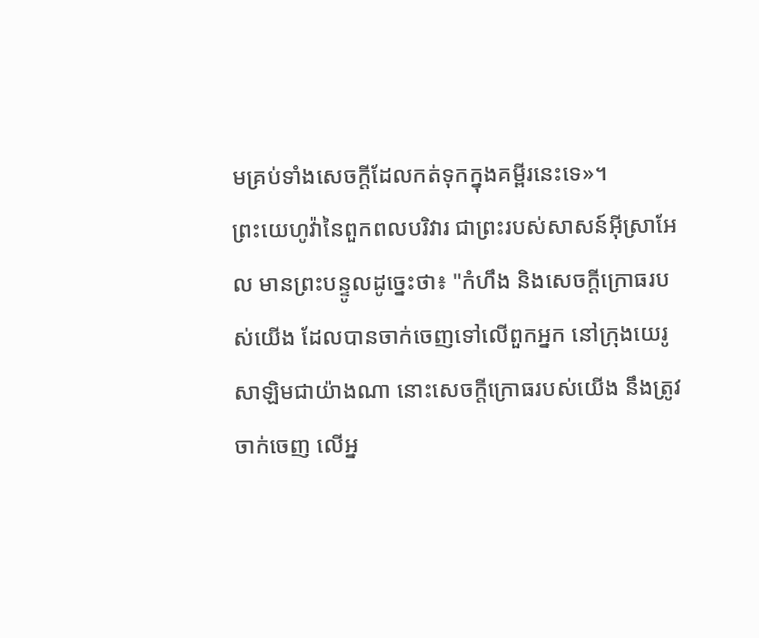មគ្រប់ទាំងសេចក្ដីដែលកត់ទុកក្នុងគម្ពីរនេះទេ»។
ព្រះយេហូវ៉ានៃពួកពលបរិវារ ជាព្រះរបស់សាសន៍អ៊ីស្រាអែល មានព្រះបន្ទូលដូច្នេះថា៖ "កំហឹង និងសេចក្ដីក្រោធរបស់យើង ដែលបានចាក់ចេញទៅលើពួកអ្នក នៅក្រុងយេរូសាឡិមជាយ៉ាងណា នោះសេចក្ដីក្រោធរបស់យើង នឹងត្រូវចាក់ចេញ លើអ្ន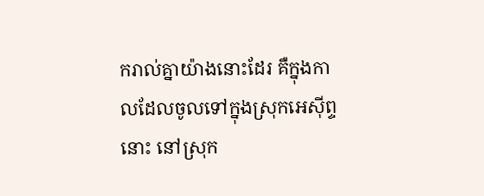ករាល់គ្នាយ៉ាងនោះដែរ គឺក្នុងកាលដែលចូលទៅក្នុងស្រុកអេស៊ីព្ទនោះ នៅស្រុក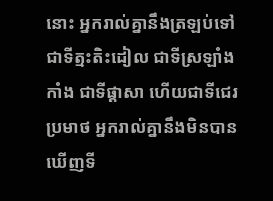នោះ អ្នករាល់គ្នានឹងត្រឡប់ទៅជាទីត្មះតិះដៀល ជាទីស្រឡាំងកាំង ជាទីផ្ដាសា ហើយជាទីជេរប្រមាថ អ្នករាល់គ្នានឹងមិនបានឃើញទី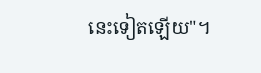នេះទៀតឡើយ"។